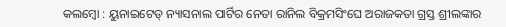କଲମ୍ବୋ : ୟୁନାଇଟେଡ୍ ନ୍ୟାସନାଲ ପାର୍ଟିର ନେତା ରାନିଲ ବିକ୍ରମସିଂଘେ ଅରାଜକତା ଗ୍ରସ୍ତ ଶ୍ରୀଲଙ୍କାର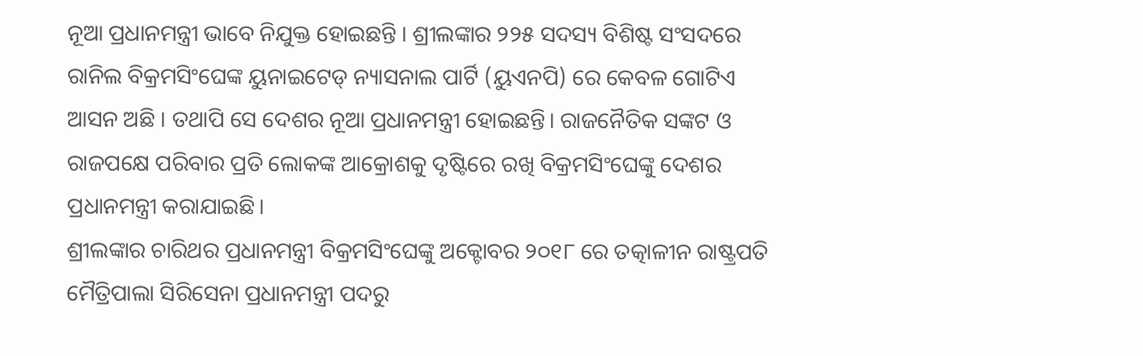ନୂଆ ପ୍ରଧାନମନ୍ତ୍ରୀ ଭାବେ ନିଯୁକ୍ତ ହୋଇଛନ୍ତି । ଶ୍ରୀଲଙ୍କାର ୨୨୫ ସଦସ୍ୟ ବିଶିଷ୍ଟ ସଂସଦରେ ରାନିଲ ବିକ୍ରମସିଂଘେଙ୍କ ୟୁନାଇଟେଡ୍ ନ୍ୟାସନାଲ ପାର୍ଟି (ୟୁଏନପି) ରେ କେବଳ ଗୋଟିଏ ଆସନ ଅଛି । ତଥାପି ସେ ଦେଶର ନୂଆ ପ୍ରଧାନମନ୍ତ୍ରୀ ହୋଇଛନ୍ତି। ରାଜନୈତିକ ସଙ୍କଟ ଓ ରାଜପକ୍ଷେ ପରିବାର ପ୍ରତି ଲୋକଙ୍କ ଆକ୍ରୋଶକୁ ଦୃଷ୍ଟିରେ ରଖି ବିକ୍ରମସିଂଘେଙ୍କୁ ଦେଶର ପ୍ରଧାନମନ୍ତ୍ରୀ କରାଯାଇଛି।
ଶ୍ରୀଲଙ୍କାର ଚାରିଥର ପ୍ରଧାନମନ୍ତ୍ରୀ ବିକ୍ରମସିଂଘେଙ୍କୁ ଅକ୍ଟୋବର ୨୦୧୮ ରେ ତତ୍କାଳୀନ ରାଷ୍ଟ୍ରପତି ମୈତ୍ରିପାଲା ସିରିସେନା ପ୍ରଧାନମନ୍ତ୍ରୀ ପଦରୁ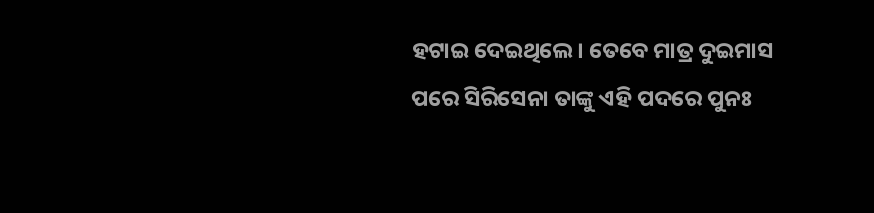ହଟାଇ ଦେଇଥିଲେ। ତେବେ ମାତ୍ର ଦୁଇମାସ ପରେ ସିରିସେନା ତାଙ୍କୁ ଏହି ପଦରେ ପୁନଃ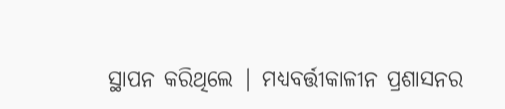ସ୍ଥାପନ କରିଥିଲେ | ମଧ୍ୟବର୍ତ୍ତୀକାଳୀନ ପ୍ରଶାସନର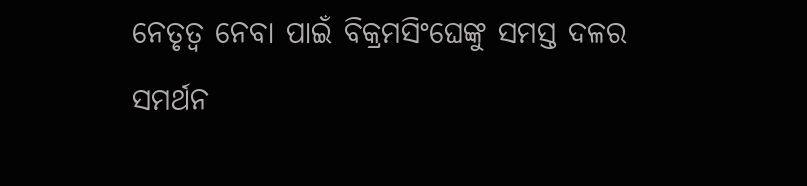ନେତୃତ୍ୱ ନେବା ପାଇଁ ବିକ୍ରମସିଂଘେଙ୍କୁ ସମସ୍ତ ଦଳର ସମର୍ଥନ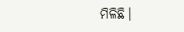ମିଳିଛି।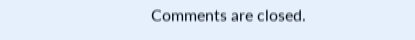Comments are closed.